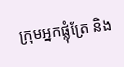ក្រុមអ្នកផ្លុំត្រែ និង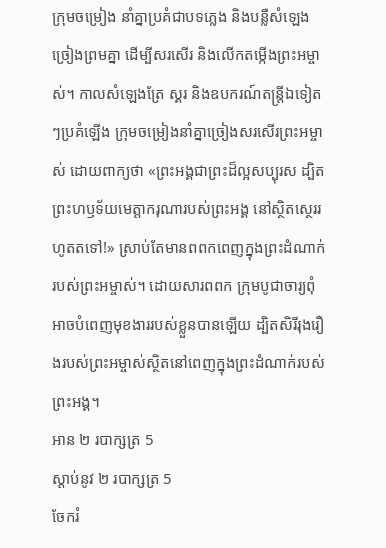ក្រុមចម្រៀង នាំគ្នាប្រគំជាបទភ្លេង និងបន្លឺសំឡេងច្រៀងព្រមគ្នា ដើម្បីសរសើរ និងលើកតម្កើងព្រះអម្ចាស់។ កាលសំឡេងត្រែ ស្គរ និងឧបករណ៍តន្ត្រីឯទៀតៗប្រគំឡើង ក្រុមចម្រៀងនាំគ្នាច្រៀងសរសើរព្រះអម្ចាស់ ដោយពាក្យថា «ព្រះអង្គជាព្រះដ៏ល្អសប្បុរស ដ្បិតព្រះហឫទ័យមេត្តាករុណារបស់ព្រះអង្គ នៅស្ថិតស្ថេររហូតតទៅ!» ស្រាប់តែមានពពកពេញក្នុងព្រះដំណាក់របស់ព្រះអម្ចាស់។ ដោយសារពពក ក្រុមបូជាចារ្យពុំអាចបំពេញមុខងាររបស់ខ្លួនបានឡើយ ដ្បិតសិរីរុងរឿងរបស់ព្រះអម្ចាស់ស្ថិតនៅពេញក្នុងព្រះដំណាក់របស់ព្រះអង្គ។
អាន ២ របាក្សត្រ 5
ស្ដាប់នូវ ២ របាក្សត្រ 5
ចែករំ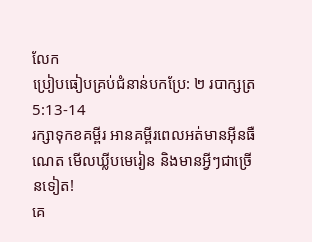លែក
ប្រៀបធៀបគ្រប់ជំនាន់បកប្រែ: ២ របាក្សត្រ 5:13-14
រក្សាទុកខគម្ពីរ អានគម្ពីរពេលអត់មានអ៊ីនធឺណេត មើលឃ្លីបមេរៀន និងមានអ្វីៗជាច្រើនទៀត!
គេ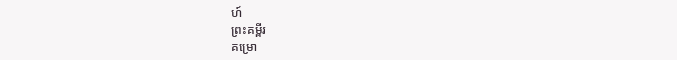ហ៍
ព្រះគម្ពីរ
គម្រោ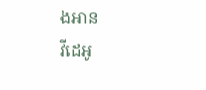ងអាន
វីដេអូ